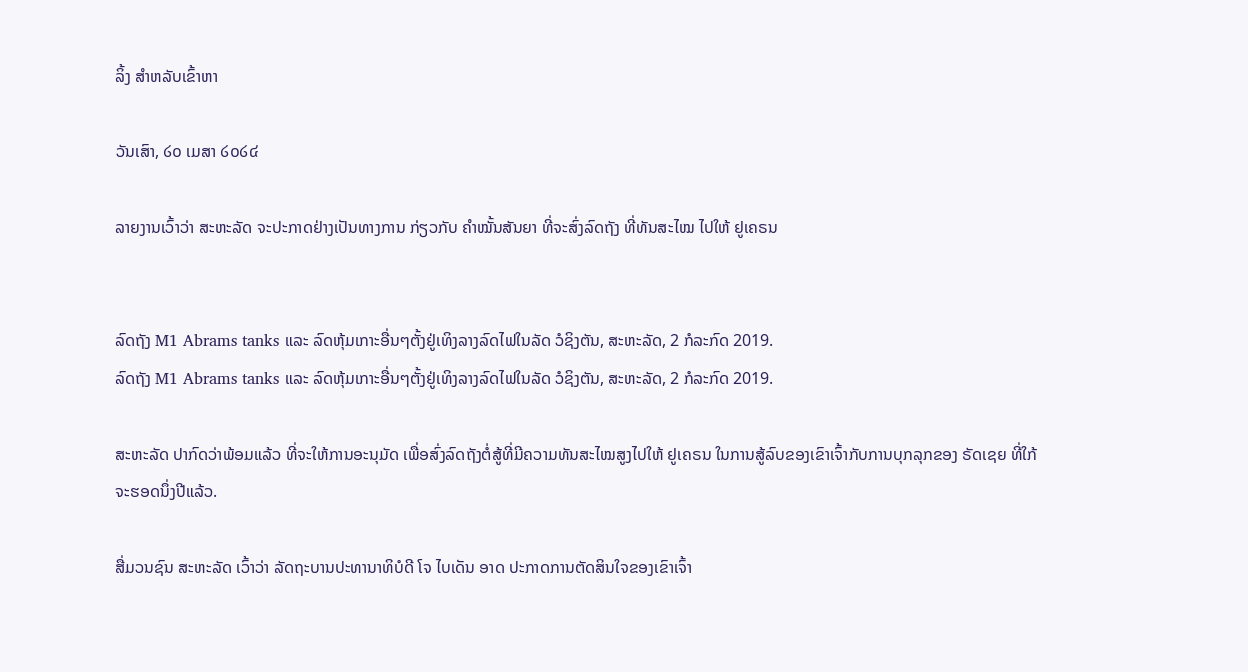ລິ້ງ ສຳຫລັບເຂົ້າຫາ

ວັນເສົາ, ໒໐ ເມສາ ໒໐໒໔

ລາຍງານເວົ້າວ່າ ສະຫະລັດ ຈະປະກາດຢ່າງເປັນທາງການ ກ່ຽວກັບ ຄຳໝັ້ນສັນຍາ ທີ່ຈະສົ່ງລົດຖັງ ທີ່ທັນສະໄໝ ໄປໃຫ້ ຢູເຄຣນ


ລົດຖັງ M1 Abrams tanks ແລະ ລົດຫຸ້ມເກາະອື່ນໆຕັ້ງຢູ່ເທິງລາງລົດໄຟໃນລັດ ວໍຊິງຕັນ, ສະຫະລັດ, 2 ກໍລະກົດ 2019.
ລົດຖັງ M1 Abrams tanks ແລະ ລົດຫຸ້ມເກາະອື່ນໆຕັ້ງຢູ່ເທິງລາງລົດໄຟໃນລັດ ວໍຊິງຕັນ, ສະຫະລັດ, 2 ກໍລະກົດ 2019.

ສະຫະລັດ ປາກົດວ່າພ້ອມແລ້ວ ທີ່ຈະໃຫ້ການອະນຸມັດ ເພື່ອສົ່ງລົດຖັງຕໍ່ສູ້ທີ່ມີຄວາມທັນສະໄໝສູງໄປໃຫ້ ຢູເຄຣນ ໃນການສູ້ລົບຂອງເຂົາເຈົ້າກັບການບຸກລຸກຂອງ ຣັດເຊຍ ທີ່ໃກ້ຈະຮອດນຶ່ງປີແລ້ວ.

ສື່ມວນຊົນ ສະຫະລັດ ເວົ້າວ່າ ລັດຖະບານປະທານາທິບໍດີ ໂຈ ໄບເດັນ ອາດ ປະກາດການຕັດສິນໃຈຂອງເຂົາເຈົ້າ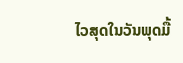ໄວສຸດໃນວັນພຸດມື້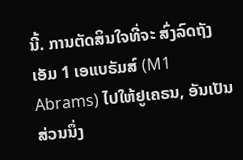ນີ້. ການຕັດສິນໃຈທີ່ຈະ ສົ່ງລົດຖັງເອັມ 1 ເອແບຣັມສ໌ (M1 Abrams) ໄປໃຫ້ຢູເຄຣນ, ອັນເປັນສ່ວນນຶ່ງ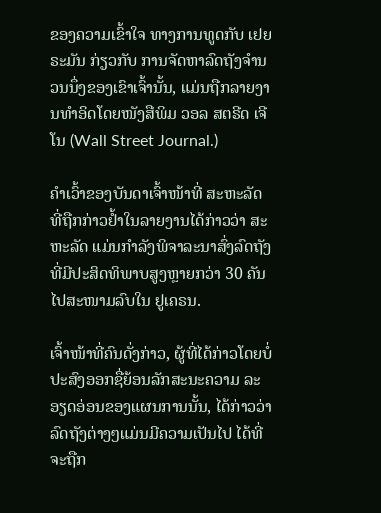ຂອງຄວາມເຂົ້າໃຈ ທາງການທູດກັບ ເຢຍຣະມັນ ກ່ຽວກັບ ການຈັດຫາລົດຖັງຈຳນວນນຶ່ງຂອງເຂົາເຈົ້ານັ້ນ, ແມ່ນຖືກລາຍງານທຳອິດໂດຍໜັງສືພິມ ວອລ ສຕຣີດ ເຈີໂນ (Wall Street Journal.)

ຄຳເວົ້າຂອງບັນດາເຈົ້າໜ້າທີ່ ສະຫະລັດ ທີ່ຖືກກ່າວຢໍ້າໃນລາຍງານໄດ້ກ່າວວ່າ ສະຫະລັດ ແມ່ນກຳລັງພິຈາລະນາສົ່ງລົດຖັງທີ່ມີປະສິດທິພາບສູງຫຼາຍກວ່າ 30 ຄັນໄປສະໜາມລົບໃນ ຢູເຄຣນ.

ເຈົ້າໜ້າທີ່ຄົນດັ່ງກ່າວ, ຜູ້ທີ່ໄດ້ກ່າວໂດຍບໍ່ປະສົງອອກຊື່ຍ້ອນລັກສະນະຄວາມ ລະອຽດອ່ອນຂອງແຜນການນັ້ນ, ໄດ້ກ່າວວ່າລົດຖັງຕ່າງໆແມ່ນມີຄວາມເປັນໄປ ໄດ້ທີ່ຈະຖືກ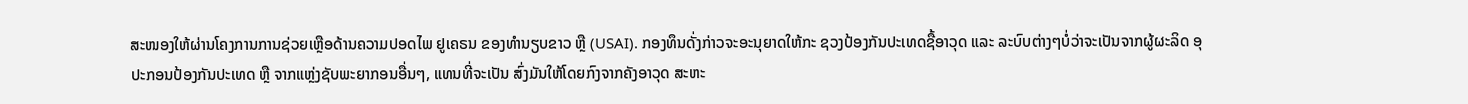ສະໜອງໃຫ້ຜ່ານໂຄງການການຊ່ວຍເຫຼືອດ້ານຄວາມປອດໄພ ຢູເຄຣນ ຂອງທຳນຽບຂາວ ຫຼື (USAI). ກອງທຶນດັ່ງກ່າວຈະອະນຸຍາດໃຫ້ກະ ຊວງປ້ອງກັນປະເທດຊື້ອາວຸດ ແລະ ລະບົບຕ່າງໆບໍ່ວ່າຈະເປັນຈາກຜູ້ຜະລິດ ອຸປະກອນປ້ອງກັນປະເທດ ຫຼື ຈາກແຫຼ່ງຊັບພະຍາກອນອື່ນໆ, ແທນທີ່ຈະເປັນ ສົ່ງມັນໃຫ້ໂດຍກົງຈາກຄັງອາວຸດ ສະຫະ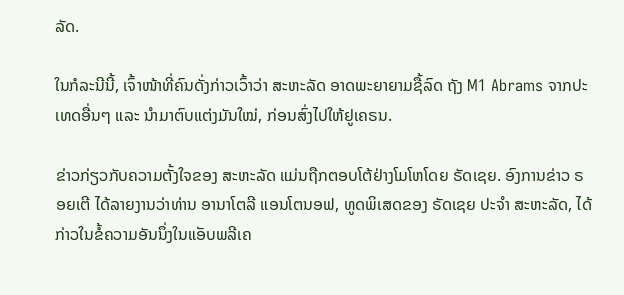ລັດ.

ໃນກໍລະນີນີ້, ເຈົ້າໜ້າທີ່ຄົນດັ່ງກ່າວເວົ້າວ່າ ສະຫະລັດ ອາດພະຍາຍາມຊື້ລົດ ຖັງ M1 Abrams ຈາກປະເທດອື່ນໆ ແລະ ນຳມາຕົບແຕ່ງມັນໃໝ່, ກ່ອນສົ່ງໄປໃຫ້ຢູເຄຣນ.

ຂ່າວກ່ຽວກັບຄວາມຕັ້ງໃຈຂອງ ສະຫະລັດ ແມ່ນຖືກຕອບໂຕ້ຢ່າງໂມໂຫໂດຍ ຣັດເຊຍ. ອົງການຂ່າວ ຣອຍເຕີ ໄດ້ລາຍງານວ່າທ່ານ ອານາໂຕລີ ແອນໂຕນອຟ, ທູດພິເສດຂອງ ຣັດເຊຍ ປະຈຳ ສະຫະລັດ, ໄດ້ກ່າວໃນຂໍ້ຄວາມອັນນຶ່ງໃນແອັບພລີເຄ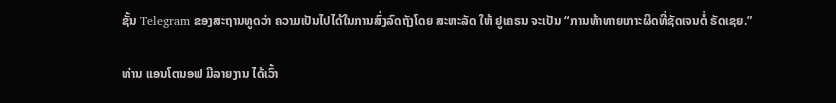ຊັ້ນ Telegram ຂອງສະຖານທູດວ່າ ຄວາມເປັນໄປໄດ້ໃນການສົ່ງລົດຖັງໂດຍ ສະຫະລັດ ໃຫ້ ຢູເຄຣນ ຈະເປັນ “ການທ້າທາຍເກາະຜິດທີ່ຊັດເຈນຕໍ່ ຣັດເຊຍ.”

ທ່ານ ແອນໂຕນອຟ ມີລາຍງານ ໄດ້ເວົ້າ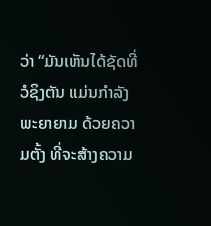ວ່າ “ມັນເຫັນໄດ້ຊັດທີ່ ວໍຊິງຕັນ ແມ່ນກຳລັງພະຍາຍາມ ດ້ວຍຄວາມຕັ້ງ ທີ່ຈະສ້າງຄວາມ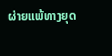ຜ່າຍແພ້ທາງຍຸດ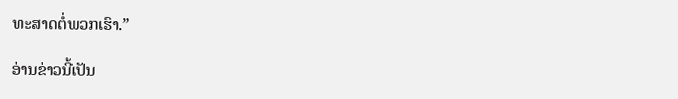ທະສາດຕໍ່ພວກເຮົາ.”

ອ່ານຂ່າວນີ້ເປັນ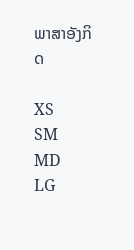ພາສາອັງກິດ

XS
SM
MD
LG